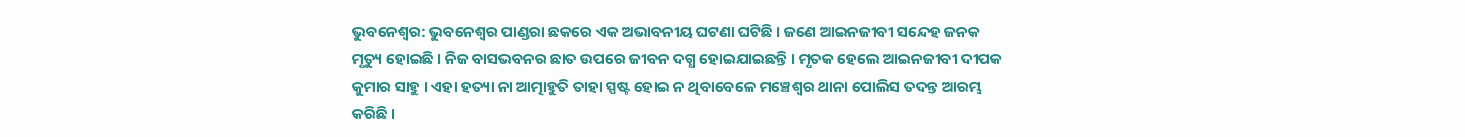ଭୁବନେଶ୍ୱର: ଭୁବନେଶ୍ୱର ପାଣ୍ଡରା ଛକରେ ଏକ ଅଭାବନୀୟ ଘଟଣା ଘଟିଛି । ଜଣେ ଆଇନଜୀବୀ ସନ୍ଦେହ ଜନକ ମୃତ୍ୟୁ ହୋଇଛି । ନିଜ ବାସଭବନର ଛାତ ଉପରେ ଜୀବନ ଦଗ୍ଧ ହୋଇଯାଇଛନ୍ତି । ମୃତକ ହେଲେ ଆଇନଜୀବୀ ଦୀପକ କୁମାର ସାହୁ । ଏହା ହତ୍ୟା ନା ଆତ୍ମାହୁତି ତାହା ସ୍ପଷ୍ଟ ହୋଇ ନ ଥିବାବେଳେ ମଞ୍ଚେଶ୍ୱର ଥାନା ପୋଲିସ ତଦନ୍ତ ଆରମ୍ଭ କରିଛି ।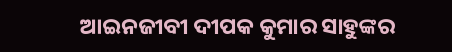ଆଇନଜୀବୀ ଦୀପକ କୁମାର ସାହୁଙ୍କର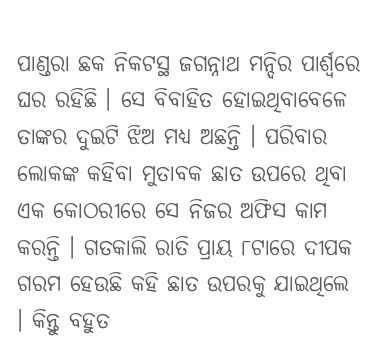ପାଣ୍ଡରା ଛକ ନିକଟସ୍ଥ ଜଗନ୍ନାଥ ମନ୍ଦିର ପାର୍ଶ୍ୱରେ ଘର ରହିଛି । ସେ ବିବାହିତ ହୋଇଥିବାବେଳେ ତାଙ୍କର ଦୁଇଟି ଝିଅ ମଧ୍ୟ ଅଛନ୍ତି । ପରିବାର ଲୋକଙ୍କ କହିବା ମୁତାବକ ଛାତ ଉପରେ ଥିବା ଏକ କୋଠରୀରେ ସେ ନିଜର ଅଫିସ କାମ କରନ୍ତି । ଗତକାଲି ରାତି ପ୍ରାୟ ୮ଟାରେ ଦୀପକ ଗରମ ହେଉଛି କହି ଛାତ ଉପରକୁ ଯାଇଥିଲେ । କିନ୍ତୁ ବହୁତ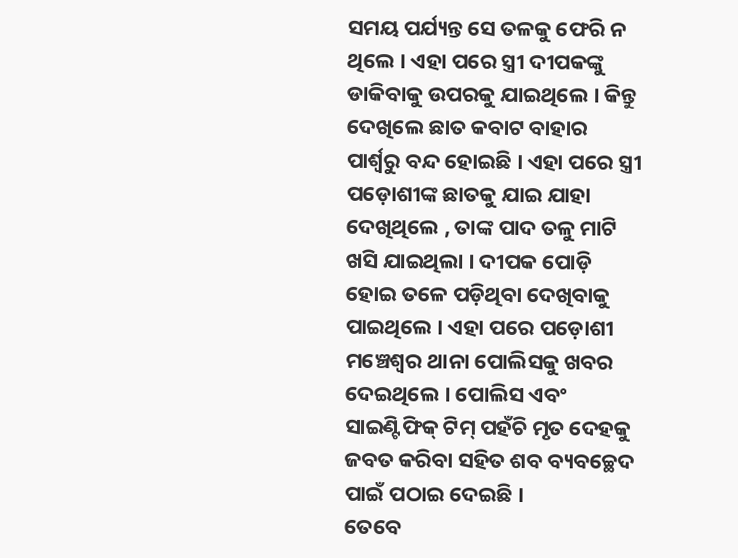ସମୟ ପର୍ଯ୍ୟନ୍ତ ସେ ତଳକୁ ଫେରି ନ ଥିଲେ । ଏହା ପରେ ସ୍ତ୍ରୀ ଦୀପକଙ୍କୁ ଡାକିବାକୁ ଉପରକୁ ଯାଇଥିଲେ । କିନ୍ତୁ ଦେଖିଲେ ଛାତ କବାଟ ବାହାର ପାର୍ଶ୍ୱରୁ ବନ୍ଦ ହୋଇଛି । ଏହା ପରେ ସ୍ତ୍ରୀ ପଡ଼ୋଶୀଙ୍କ ଛାତକୁ ଯାଇ ଯାହା ଦେଖିଥିଲେ , ତାଙ୍କ ପାଦ ତଳୁ ମାଟି ଖସି ଯାଇଥିଲା । ଦୀପକ ପୋଡ଼ି ହୋଇ ତଳେ ପଡ଼ିଥିବା ଦେଖିବାକୁ ପାଇଥିଲେ । ଏହା ପରେ ପଡ଼ୋଶୀ ମଞ୍ଚେଶ୍ୱର ଥାନା ପୋଲିସକୁ ଖବର ଦେଇଥିଲେ । ପୋଲିସ ଏବଂ ସାଇଣ୍ଟିଫିକ୍ ଟିମ୍ ପହଁଚି ମୃତ ଦେହକୁ ଜବତ କରିବା ସହିତ ଶବ ବ୍ୟବଚ୍ଛେଦ ପାଇଁ ପଠାଇ ଦେଇଛି ।
ତେବେ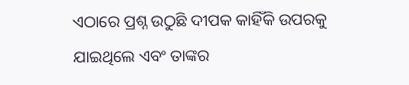ଏଠାରେ ପ୍ରଶ୍ନ ଉଠୁଛି ଦୀପକ କାହିଁକି ଉପରକୁ ଯାଇଥିଲେ ଏବଂ ତାଙ୍କର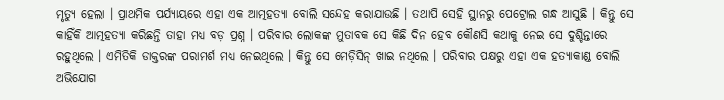ମୃତ୍ୟୁ ହେଲା । ପ୍ରାଥମିକ ପର୍ଯ୍ୟାୟରେ ଏହା ଏକ ଆତ୍ମହତ୍ୟା ବୋଲି ସନ୍ଦେହ କରାଯାଉଛି । ତଥାପି ସେହି ସ୍ଥାନରୁ ପେଟ୍ରୋଲ ଗନ୍ଧ ଆସୁଛି । କିନ୍ତୁ ସେ କାହିଁକି ଆତ୍ମହତ୍ୟା କରିଛନ୍ତି ତାହା ମଧ୍ୟ ବଡ଼ ପ୍ରଶ୍ନ । ପରିବାର ଲୋକଙ୍କ ମୁତାବକ ସେ କିଛି ଦିନ ହେବ କୌଣସି କଥାକୁ ନେଇ ସେ ଦୁଶ୍ଚିନ୍ତାରେ ରହୁଥିଲେ । ଏମିତିକି ଡାକ୍ତରଙ୍କ ପରାମର୍ଶ ମଧ୍ୟ ନେଇଥିଲେ । କିନ୍ତୁ ସେ ମେଡ଼ିସିନ୍ ଖାଇ ନଥିଲେ । ପରିବାର ପକ୍ଷରୁ ଏହା ଏକ ହତ୍ୟାକାଣ୍ଡ ବୋଲି ଅଭିଯୋଗ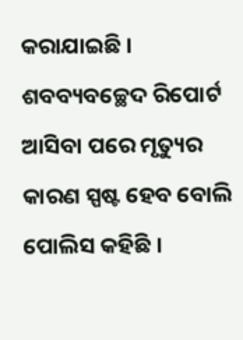କରାଯାଇଛି ।
ଶବବ୍ୟବଚ୍ଛେଦ ରିପୋର୍ଟ ଆସିବା ପରେ ମୃତ୍ୟୁର କାରଣ ସ୍ପଷ୍ଟ ହେବ ବୋଲି ପୋଲିସ କହିଛି ।